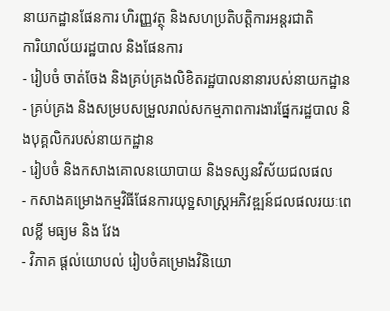នាយកដ្ឋានផែនការ ហិរញ្ញវត្ថុ និងសហប្រតិបត្តិការអន្តរជាតិ
ការិយាល័យរដ្ឋបាល និងផែនការ
- រៀបចំ ចាត់ចែង និងគ្រប់គ្រងលិខិតរដ្ឋបាលនានារបស់នាយកដ្ឋាន
- គ្រប់គ្រង និងសម្របសម្រួលរាល់សកម្មភាពការងារផ្នែករដ្ឋបាល និងបុគ្គលិករបស់នាយកដ្ឋាន
- រៀបចំ និងកសាងគោលនយោបាយ និងទស្សនវិស័យជលផល
- កសាងគម្រោងកម្មវិធីផែនការយុទ្ឋសាស្ដ្រអភិវឌ្ឍន៍ជលផលរយៈពេលខ្លី មធ្យម និង វែង
- វិភាគ ផ្ដល់យោបល់ រៀបចំគម្រោងវិនិយោ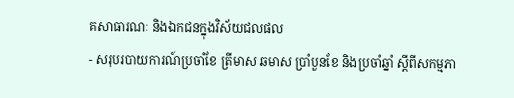គសាធារណៈ និងឯកជនក្នុងវិស័យជលផល
- សរុបរបាយការណ៍ប្រចាំខែ ត្រីមាស ឆមាស ប្រាំបួនខែ និងប្រចាំឆ្នាំ ស្ដីពីសកម្មភា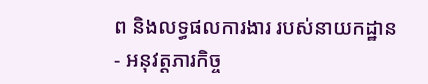ព និងលទ្ធផលការងារ របស់នាយកដ្ឋាន
- អនុវត្ដភារកិច្ច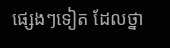ផ្សេងៗទៀត ដែលថ្នា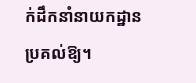ក់ដឹកនាំនាយកដ្ឋាន ប្រគល់ឱ្យ។